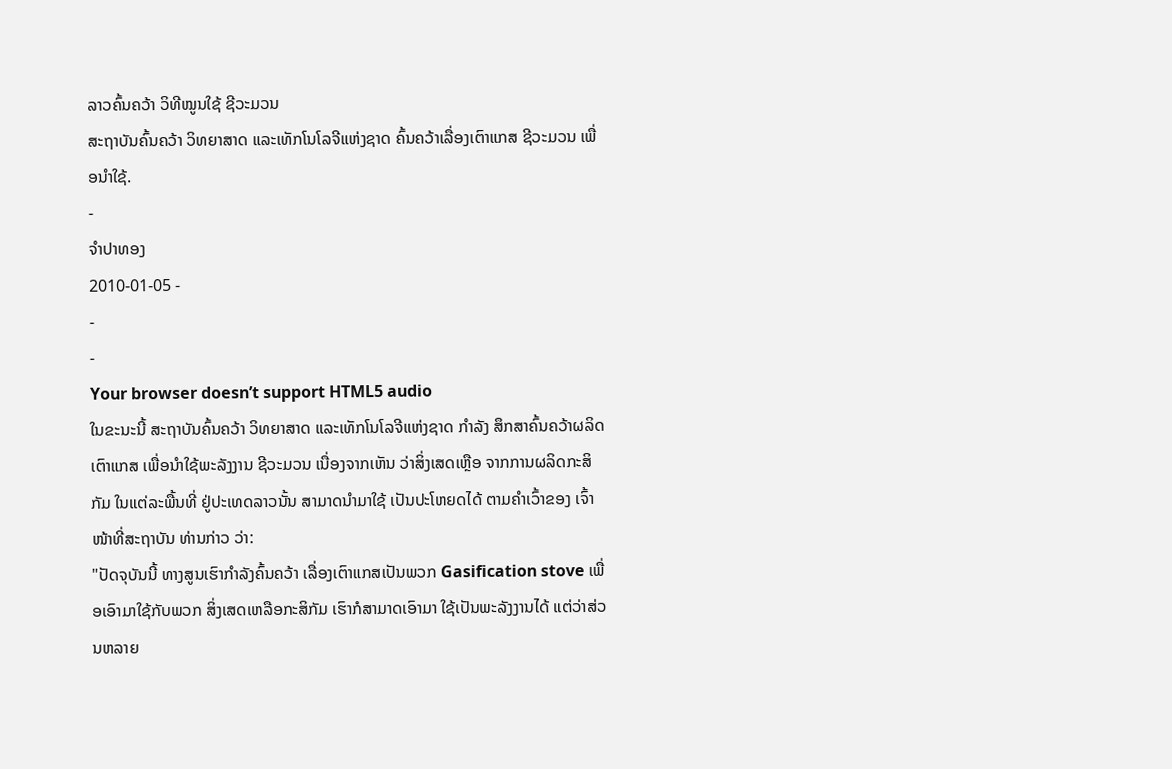ລາວຄົ້ນຄວ້າ ວິທີໝູນໃຊ້ ຊີວະມວນ
ສະຖາບັນຄົ້ນຄວ້າ ວິທຍາສາດ ແລະເທັກໂນໂລຈີແຫ່ງຊາດ ຄົ້ນຄວ້າເລື່ອງເຕົາແກສ ຊີວະມວນ ເພື່ອນຳໃຊ້.
-
ຈຳປາທອງ
2010-01-05 -
-
-
Your browser doesn’t support HTML5 audio
ໃນຂະນະນີ້ ສະຖາບັນຄົ້ນຄວ້າ ວິທຍາສາດ ແລະເທັກໂນໂລຈີແຫ່ງຊາດ ກຳລັງ ສຶກສາຄົ້ນຄວ້າຜລິດເຕົາແກສ ເພື່ອນຳໃຊ້ພະລັງງານ ຊີວະມວນ ເນື່ອງຈາກເຫັນ ວ່າສິ່ງເສດເຫຼືອ ຈາກການຜລິດກະສິກັມ ໃນແຕ່ລະພື້ນທີ່ ຢູ່ປະເທດລາວນັ້ນ ສາມາດນຳມາໃຊ້ ເປັນປະໂຫຍດໄດ້ ຕາມຄຳເວົ້າຂອງ ເຈົ້າໜ້າທີ່ສະຖາບັນ ທ່ານກ່າວ ວ່າ:
"ປັດຈຸບັນນີ້ ທາງສູນເຮົາກຳລັງຄົ້ນຄວ້າ ເລື່ອງເຕົາແກສເປັນພວກ Gasification stove ເພື່ອເອົາມາໃຊ້ກັບພວກ ສິ່ງເສດເຫລືອກະສິກັມ ເຮົາກໍສາມາດເອົາມາ ໃຊ້ເປັນພະລັງງານໄດ້ ແຕ່ວ່າສ່ວນຫລາຍ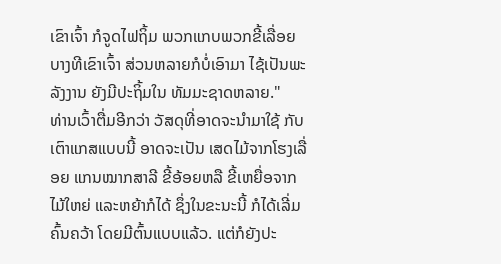ເຂົາເຈົ້າ ກໍຈູດໄຟຖິ້ມ ພວກແກບພວກຂີ້ເລື່ອຍ ບາງທີເຂົາເຈົ້າ ສ່ວນຫລາຍກໍບໍ່ເອົາມາ ໄຊ້ເປັນພະລັງງານ ຍັງມີປະຖິ້ມໃນ ທັມມະຊາດຫລາຍ."
ທ່ານເວົ້າຕື່ມອີກວ່າ ວັສດຸທີ່ອາດຈະນຳມາໃຊ້ ກັບເຕົາແກສແບບນີ້ ອາດຈະເປັນ ເສດໄມ້ຈາກໂຮງເລື່ອຍ ແກນໝາກສາລີ ຂີ້ອ້ອຍຫລື ຂີ້ເຫຍື່ອຈາກໄມ້ໃຫຍ່ ແລະຫຍ້າກໍໄດ້ ຊຶ່ງໃນຂະນະນີ້ ກໍໄດ້ເລີ່ມຄົ້ນຄວ້າ ໂດຍມີຕົ້ນແບບແລ້ວ. ແຕ່ກໍຍັງປະ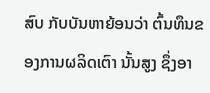ສົບ ກັບບັນຫາຍ້ອນວ່າ ຕົ້ນທຶນຂອງການຜລິດເຕົາ ນັ້ນສູງ ຊຶ່ງອາ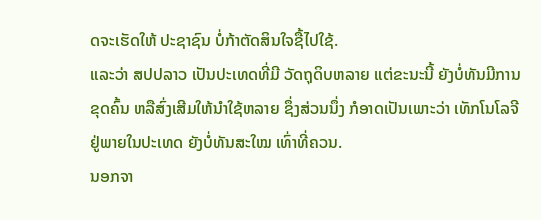ດຈະເຮັດໃຫ້ ປະຊາຊົນ ບໍ່ກ້າຕັດສິນໃຈຊື້ໄປໃຊ້.
ແລະວ່າ ສປປລາວ ເປັນປະເທດທີ່ມີ ວັດຖຸດິບຫລາຍ ແຕ່ຂະນະນີ້ ຍັງບໍ່ທັນມີການຂຸດຄົ້ນ ຫລືສົ່ງເສີມໃຫ້ນຳໃຊ້ຫລາຍ ຊຶ່ງສ່ວນນຶ່ງ ກໍອາດເປັນເພາະວ່າ ເທັກໂນໂລຈີ ຢູ່ພາຍໃນປະເທດ ຍັງບໍ່ທັນສະໃໝ ເທົ່າທີ່ຄວນ.
ນອກຈາ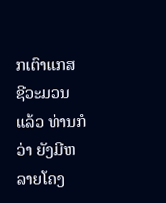ກເຕົາແກສ ຊີວະມວນແລ້ວ ທ່ານກໍວ່າ ຍັງມີຫລາຍໂຄງ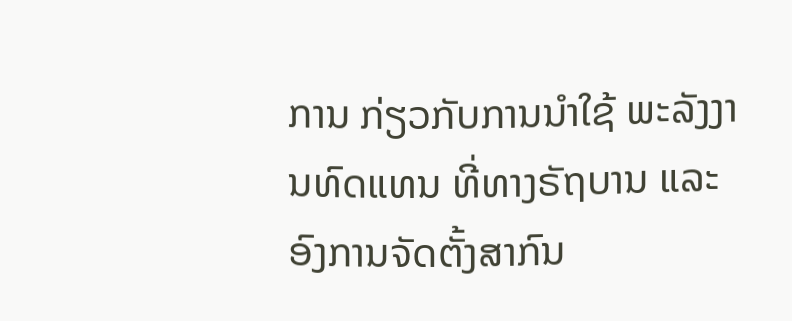ການ ກ່ຽວກັບການນຳໃຊ້ ພະລັງງານທົດແທນ ທີ່ທາງຣັຖບານ ແລະ ອົງການຈັດຕັ້ງສາກົນ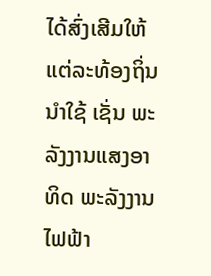ໄດ້ສົ່ງເສີມໃຫ້ ແຕ່ລະທ້ອງຖິ່ນ ນຳໃຊ້ ເຊັ່ນ ພະລັງງານແສງອາທິດ ພະລັງງານໄຟຟ້າ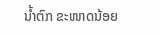ນ້ຳຕົກ ຂະໜາດນ້ອຍ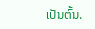ເປັນຕົ້ນ.